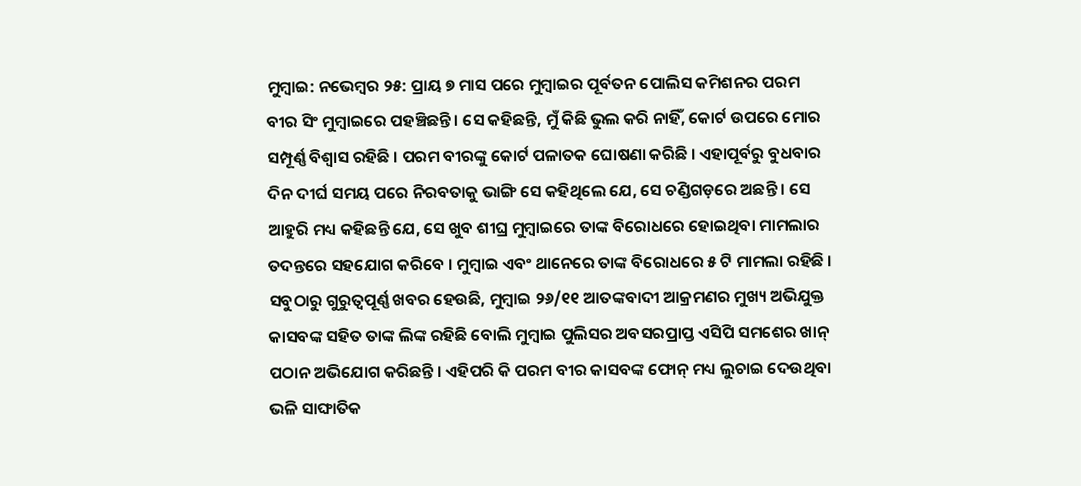ମୁମ୍ବାଇ: ନଭେମ୍ବର ୨୫: ପ୍ରାୟ ୭ ମାସ ପରେ ମୁମ୍ବାଇର ପୂର୍ବତନ ପୋଲିସ କମିଶନର ପରମ ବୀର ସିଂ ମୁମ୍ବାଇରେ ପହଞ୍ଚିଛନ୍ତି । ସେ କହିଛନ୍ତି, ମୁଁ କିଛି ଭୁଲ କରି ନାହିଁ, କୋର୍ଟ ଉପରେ ମୋର ସମ୍ପୂର୍ଣ୍ଣ ବିଶ୍ୱାସ ରହିଛି । ପରମ ବୀରଙ୍କୁ କୋର୍ଟ ପଳାତକ ଘୋଷଣା କରିଛି । ଏହାପୂର୍ବରୁ ବୁଧବାର ଦିନ ଦୀର୍ଘ ସମୟ ପରେ ନିରବତାକୁ ଭାଙ୍ଗି ସେ କହିଥିଲେ ଯେ, ସେ ଚଣ୍ଡିଗଡ଼ରେ ଅଛନ୍ତି । ସେ ଆହୁରି ମଧ୍ୟ କହିଛନ୍ତି ଯେ, ସେ ଖୁବ ଶୀଘ୍ର ମୁମ୍ବାଇରେ ତାଙ୍କ ବିରୋଧରେ ହୋଇଥିବା ମାମଲାର ତଦନ୍ତରେ ସହଯୋଗ କରିବେ । ମୁମ୍ବାଇ ଏବଂ ଥାନେରେ ତାଙ୍କ ବିରୋଧରେ ୫ ଟି ମାମଲା ରହିଛି ।
ସବୁଠାରୁ ଗୁରୁତ୍ୱପୂର୍ଣ୍ଣ ଖବର ହେଉଛି, ମୁମ୍ବାଇ ୨୬/୧୧ ଆତଙ୍କବାଦୀ ଆକ୍ରମଣର ମୁଖ୍ୟ ଅଭିଯୁକ୍ତ କାସବଙ୍କ ସହିତ ତାଙ୍କ ଲିଙ୍କ ରହିଛି ବୋଲି ମୁମ୍ବାଇ ପୁଲିସର ଅବସରପ୍ରାପ୍ତ ଏସିପି ସମଶେର ଖାନ୍ ପଠାନ ଅଭିଯୋଗ କରିଛନ୍ତି । ଏହିପରି କି ପରମ ବୀର କାସବଙ୍କ ଫୋନ୍ ମଧ୍ୟ ଲୁଚାଇ ଦେଉଥିବା ଭଳି ସାଙ୍ଘାତିକ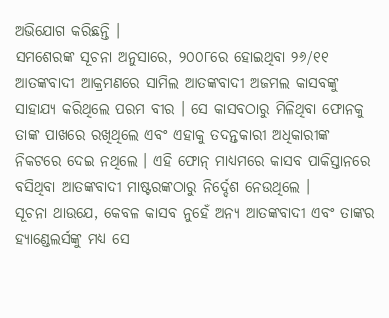ଅଭିଯୋଗ କରିଛନ୍ତି ।
ସମଶେରଙ୍କ ସୂଚନା ଅନୁସାରେ, ୨୦୦୮ରେ ହୋଇଥିବା ୨୬/୧୧ ଆତଙ୍କବାଦୀ ଆକ୍ରମଣରେ ସାମିଲ ଆତଙ୍କବାଦୀ ଅଜମଲ କାସବଙ୍କୁ ସାହାଯ୍ୟ କରିଥିଲେ ପରମ ବୀର । ସେ କାସବଠାରୁ ମିଳିଥିବା ଫୋନକୁ ତାଙ୍କ ପାଖରେ ରଖିଥିଲେ ଏବଂ ଏହାକୁ ତଦନ୍ତକାରୀ ଅଧିକାରୀଙ୍କ ନିକଟରେ ଦେଇ ନଥିଲେ । ଏହି ଫୋନ୍ ମାଧ୍ୟମରେ କାସବ ପାକିସ୍ତାନରେ ବସିଥିବା ଆତଙ୍କବାଦୀ ମାଷ୍ଟରଙ୍କଠାରୁ ନିର୍ଦ୍ଦେଶ ନେଉଥିଲେ ।
ସୂଚନା ଥାଉଯେ, କେବଳ କାସବ ନୁହେଁ ଅନ୍ୟ ଆତଙ୍କବାଦୀ ଏବଂ ତାଙ୍କର ହ୍ୟାଣ୍ଡେଲର୍ସଙ୍କୁ ମଧ୍ୟ ସେ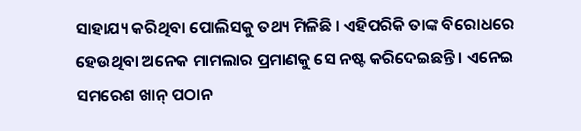ସାହାଯ୍ୟ କରିଥିବା ପୋଲିସକୁ ତଥ୍ୟ ମିଳିଛି । ଏହିପରିକି ତାଙ୍କ ବିରୋଧରେ ହେଉଥିବା ଅନେକ ମାମଲାର ପ୍ରମାଣକୁ ସେ ନଷ୍ଟ କରିଦେଇଛନ୍ତି । ଏନେଇ ସମରେଶ ଖାନ୍ ପଠାନ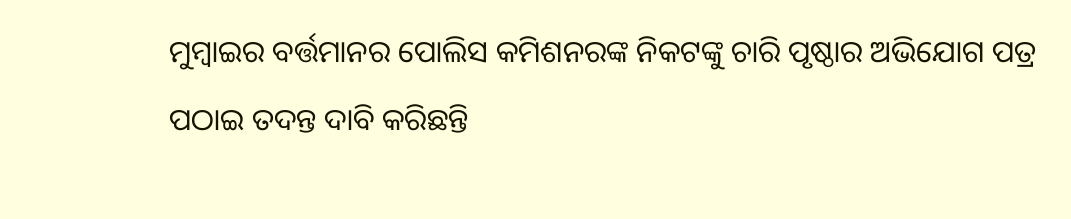ମୁମ୍ବାଇର ବର୍ତ୍ତମାନର ପୋଲିସ କମିଶନରଙ୍କ ନିକଟଙ୍କୁ ଚାରି ପୃଷ୍ଠାର ଅଭିଯୋଗ ପତ୍ର ପଠାଇ ତଦନ୍ତ ଦାବି କରିଛନ୍ତି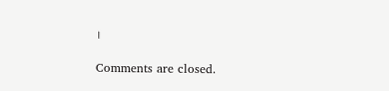।

Comments are closed.